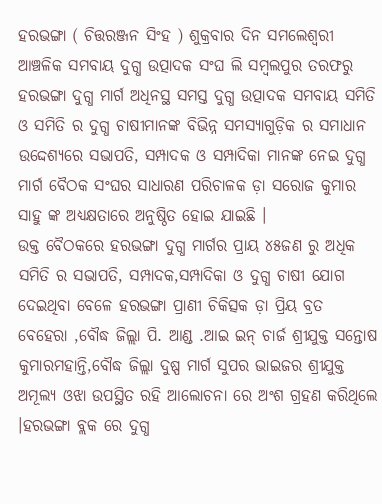ହରଭଙ୍ଗା ( ଚିତ୍ତରଞ୍ଜନ ସିଂହ ) ଶୁକ୍ରବାର ଦିନ ସମଲେଶ୍ବରୀ ଆଞ୍ଚଳିକ ସମବାୟ ଦୁଗ୍ଧ ଉତ୍ପାଦକ ସଂଘ ଲି ସମ୍ବଲପୁର ତରଫରୁ ହରଭଙ୍ଗା ଦୁଗ୍ଧ ମାର୍ଗ ଅଧିନସ୍ଥ ସମସ୍ତ ଦୁଗ୍ଧ ଉତ୍ପାଦକ ସମବାୟ ସମିତି ଓ ସମିତି ର ଦୁଗ୍ଧ ଚାଷୀମାନଙ୍କ ବିଭିନ୍ନ ସମସ୍ୟାଗୁଡ଼ିକ ର ସମାଧାନ ଉଦ୍ଦେଶ୍ୟରେ ସଭାପତି, ସମ୍ପାଦକ ଓ ସମ୍ପାଦିକା ମାନଙ୍କ ନେଇ ଦୁଗ୍ଧ ମାର୍ଗ ବୈଠକ ସଂଘର ସାଧାରଣ ପରିଚାଳକ ଡ଼ା ସରୋଜ କୁମାର ସାହୁ ଙ୍କ ଅଧ୍ୟକ୍ଷତାରେ ଅନୁଷ୍ଠିତ ହୋଇ ଯାଇଛି ।
ଉକ୍ତ ବୈଠକରେ ହରଭଙ୍ଗା ଦୁଗ୍ଧ ମାର୍ଗର ପ୍ରାୟ ୪୫ଜଣ ରୁ ଅଧିକ ସମିତି ର ସଭାପତି, ସମ୍ପାଦକ,ସମ୍ପାଦିକା ଓ ଦୁଗ୍ଧ ଚାଷୀ ଯୋଗ ଦେଇଥିବା ବେଳେ ହରଭଙ୍ଗା ପ୍ରାଣୀ ଚିକିତ୍ସକ ଡ଼ା ପ୍ରିୟ ବ୍ରତ ବେହେରା ,ବୌଦ୍ଧ ଜିଲ୍ଲା ପି. ଆଣ୍ଡ .ଆଇ ଇନ୍ ଚାର୍ଜ ଶ୍ରୀଯୁକ୍ତ ସନ୍ତୋଷ କୁମାରମହାନ୍ତି,ବୌଦ୍ଧ ଜିଲ୍ଲା ଦୁଷ୍ପ ମାର୍ଗ ସୁପର ଭାଇଜର ଶ୍ରୀଯୁକ୍ତ ଅମୂଲ୍ୟ ଓଝା ଉପସ୍ଥିତ ରହି ଆଲୋଚନା ରେ ଅଂଶ ଗ୍ରହଣ କରିଥିଲେ ।ହରଭଙ୍ଗା ବ୍ଲକ ରେ ଦୁଗ୍ଧ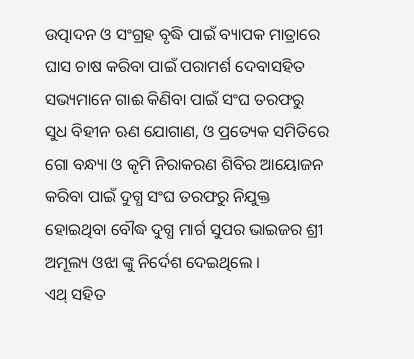ଉତ୍ପାଦନ ଓ ସଂଗ୍ରହ ବୃଦ୍ଧି ପାଇଁ ବ୍ୟାପକ ମାତ୍ରାରେ ଘାସ ଚାଷ କରିବା ପାଇଁ ପରାମର୍ଶ ଦେବାସହିତ ସଭ୍ୟମାନେ ଗାଈ କିଣିବା ପାଇଁ ସଂଘ ତରଫରୁ ସୁଧ ବିହୀନ ଋଣ ଯୋଗାଣ, ଓ ପ୍ରତ୍ୟେକ ସମିତିରେ ଗୋ ବନ୍ଧ୍ୟା ଓ କୃମି ନିରାକରଣ ଶିବିର ଆୟୋଜନ କରିବା ପାଇଁ ଦୁଗ୍ଧ ସଂଘ ତରଫରୁ ନିଯୁକ୍ତ ହୋଇଥିବା ବୌଦ୍ଧ ଦୁଗ୍ଧ ମାର୍ଗ ସୁପର ଭାଇଜର ଶ୍ରୀ ଅମୂଲ୍ୟ ଓଝା ଙ୍କୁ ନିର୍ଦେଶ ଦେଇଥିଲେ ।
ଏଥ୍ ସହିତ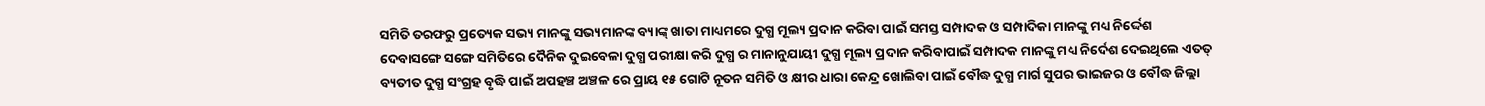ସମିତି ତରଫରୁ ପ୍ରତ୍ୟେକ ସଭ୍ୟ ମାନଙ୍କୁ ସଭ୍ୟମାନଙ୍କ ବ୍ୟାଙ୍କ୍ ଖାତା ମାଧ୍ୟମରେ ଦୁଗ୍ଧ ମୂଲ୍ୟ ପ୍ରଦାନ କରିବା ପାଇଁ ସମସ୍ତ ସମ୍ପାଦକ ଓ ସମ୍ପାଦିକା ମାନଙ୍କୁ ମଧ୍ୟ ନିର୍ଦ୍ଦେଶ ଦେବାସଙ୍ଗେ ସଙ୍ଗେ ସମିତିରେ ଦୈନିକ ଦୁଇବେଳା ଦୁଗ୍ଧ ପରୀକ୍ଷା କରି ଦୁଗ୍ଧ ର ମାନାନୁଯାୟୀ ଦୁଗ୍ଧ ମୂଲ୍ୟ ପ୍ରଦାନ କରିବାପାଇଁ ସମ୍ପାଦକ ମାନଙ୍କୁ ମଧ୍ୟ ନିର୍ଦେଶ ଦେଇଥିଲେ ଏତତ୍ ବ୍ୟତୀତ ଦୁଗ୍ଧ ସଂଗ୍ରହ ବୃଦ୍ଧି ପାଇଁ ଅପହଞ୍ଚ ଅଞ୍ଚଳ ରେ ପ୍ରାୟ ୧୫ ଗୋଟି ନୂତନ ସମିତି ଓ କ୍ଷୀର ଧାରା କେନ୍ଦ୍ର ଖୋଲିବା ପାଇଁ ବୌଦ୍ଧ ଦୁଗ୍ଧ ମାର୍ଗ ସୁପର ଭାଇଜର ଓ ବୌଦ୍ଧ ଜିଲ୍ଲା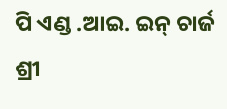ପି ଏଣ୍ଡ .ଆଇ. ଇନ୍ ଚାର୍ଜ ଶ୍ରୀ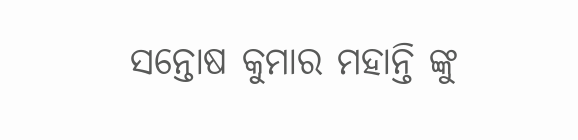ସନ୍ତୋଷ କୁମାର ମହାନ୍ତି ଙ୍କୁ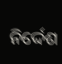ନିର୍ଦ୍ଦେଶ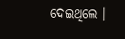ଦେଇଥିଲେ ।